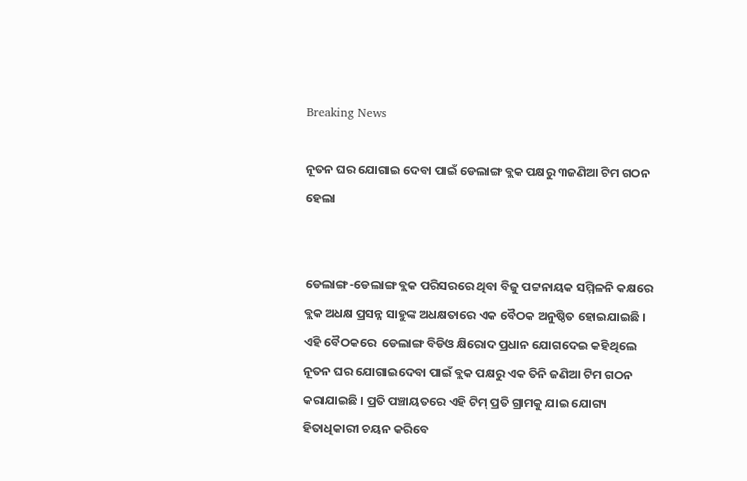Breaking News

ନୂତନ ଘର ଯୋଗାଇ ଦେବା ପାଇଁ ଡେଲାଙ୍ଗ ବ୍ଲକ ପକ୍ଷରୁ ୩ଜଣିଆ ଟିମ ଗଠନ ହେଲା


ଡେଲାଙ୍ଗ-ଡେଲାଙ୍ଗ ବ୍ଲକ ପରିସରରେ ଥିବା ବିଜୁ ପଟ୍ଟନାୟକ ସମ୍ମିଳନି କକ୍ଷରେ ବ୍ଲକ ଅଧକ୍ଷ ପ୍ରସନ୍ନ ସାହୁଙ୍କ ଅଧକ୍ଷତାରେ ଏକ ବୈଠକ ଅନୁଷ୍ଠିତ ହୋଇଯାଇଛି । ଏହି ବୈଠକରେ  ଡେଲାଙ୍ଗ ବିଡିଓ କ୍ଷିରୋଦ ପ୍ରଧାନ ଯୋଗଦେଇ କହିଥିଲେ ନୂତନ ଘର ଯୋଗାଇଦେବା ପାଇଁ ବ୍ଲକ ପକ୍ଷରୁ ଏକ ତିନି ଜଣିଆ ଟିମ ଗଠନ କରାଯାଇଛି । ପ୍ରତି ପଞ୍ଚାୟତରେ ଏହି ଟିମ୍ ପ୍ରତି ଗ୍ରାମକୁ ଯାଇ ଯୋଗ୍ୟ ହିତାଧିକାରୀ ଚୟନ କରିବେ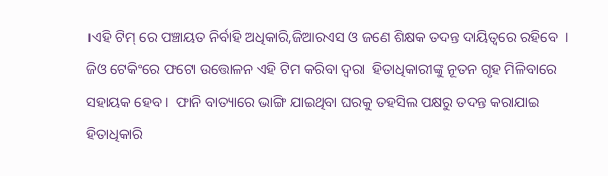।ଏହି ଟିମ୍ ରେ ପଞ୍ଚାୟତ ନିର୍ବାହି ଅଧିକାରି,ଜିଆରଏସ ଓ ଜଣେ ଶିକ୍ଷକ ତଦନ୍ତ ଦାୟିତ୍ୱରେ ରହିବେ  ।  ଜିଓ ଟେକିଂରେ ଫଟୋ ଉତ୍ତୋଳନ ଏହି ଟିମ କରିବା ଦ୍ୱରା  ହିତାଧିକାରୀଙ୍କୁ ନୂତନ ଗୃହ ମିଳିବାରେ ସହାୟକ ହେବ ।  ଫାନି ବାତ୍ୟାରେ ଭାଙ୍ଗି ଯାଇଥିବା ଘରକୁ ତହସିଲ ପକ୍ଷରୁ ତଦନ୍ତ କରାଯାଇ ହିତାଧିକାରି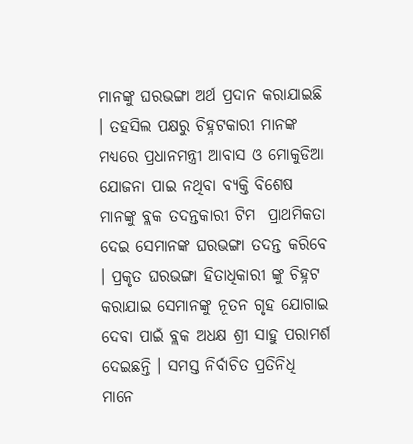ମାନଙ୍କୁ ଘରଭଙ୍ଗା ଅର୍ଥ ପ୍ରଦାନ କରାଯାଇଛି । ତହସିଲ ପକ୍ଷରୁ ଚିହ୍ନଟକାରୀ ମାନଙ୍କ ମଧ୍ୟରେ ପ୍ରଧାନମନ୍ତ୍ରୀ ଆବାସ ଓ ମୋକୁଡିଆ ଯୋଜନା ପାଇ ନଥିବା ବ୍ୟକ୍ତି ବିଶେଷ ମାନଙ୍କୁ ବ୍ଲକ ତଦନ୍ତକାରୀ ଟିମ  ପ୍ରାଥମିକତା ଦେଇ ସେମାନଙ୍କ ଘରଭଙ୍ଗା ତଦନ୍ତ କରିବେ । ପ୍ରକୃତ ଘରଭଙ୍ଗା ହିତାଧିକାରୀ ଙ୍କୁ ଚିହ୍ନଟ କରାଯାଇ ସେମାନଙ୍କୁ ନୂତନ ଗୃହ ଯୋଗାଇ ଦେବା ପାଇଁ ବ୍ଲକ ଅଧକ୍ଷ ଶ୍ରୀ ସାହୁ ପରାମର୍ଶ ଦେଇଛନ୍ତି । ସମସ୍ତ ନିର୍ବାଚିତ ପ୍ରତିନିଧି ମାନେ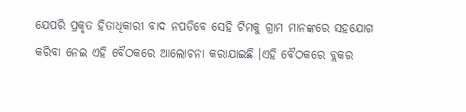ଯେପରି ପ୍ରକୃତ ହିତାଧିକାରୀ ବାଦ ନପଡିବେ ସେହି ଟିମକୁ ଗ୍ରାମ ମାନଙ୍କରେ ସହଯୋଗ କରିବା ନେଇ ଏହି ବୈଠକରେ ଆଲୋଚନା କରାଯାଇଛି ।ଏହି ବୈଠକରେ ବ୍ଲକର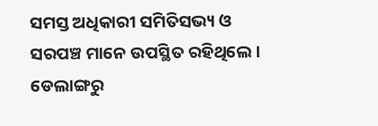ସମସ୍ତ ଅଧିକାରୀ ସମିତିସଭ୍ୟ ଓ ସରପଞ୍ଚ ମାନେ ଉପସ୍ଥିତ ରହିଥିଲେ ।
ଡେଲାଙ୍ଗରୁ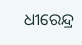ଧୀରେନ୍ଦ୍ର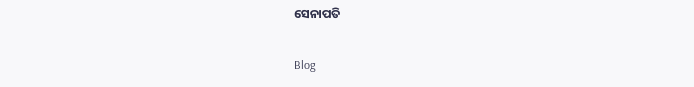ସେନାପତି

Blog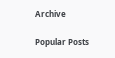Archive

Popular Posts